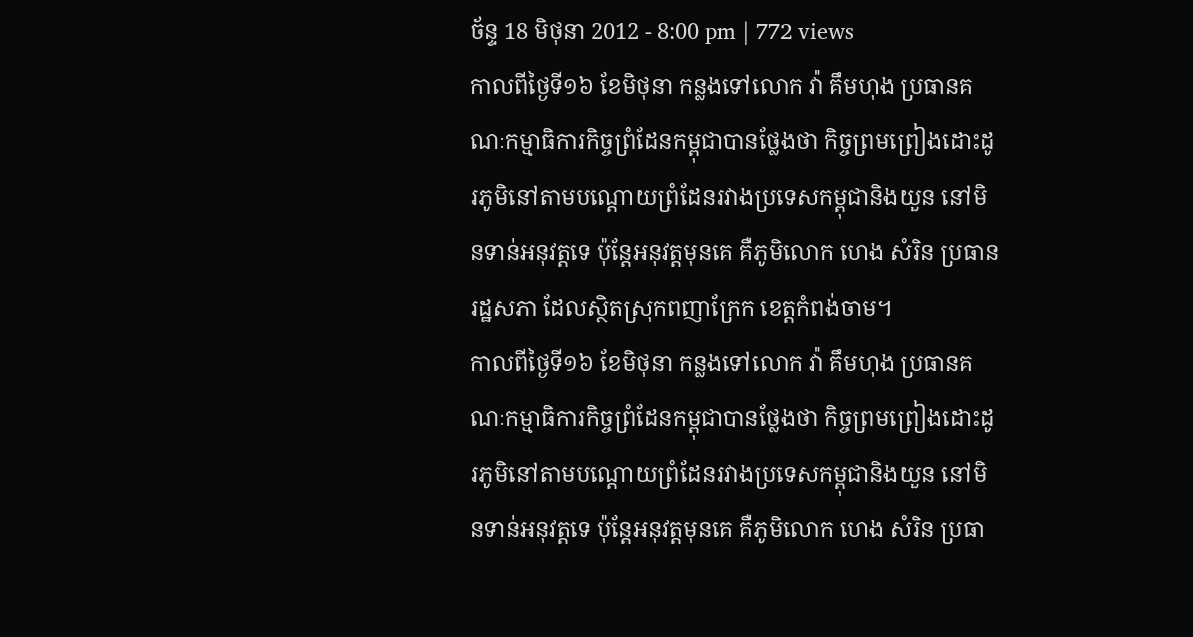ច័ន្ទ 18 មិថុនា 2012 - 8:00 pm | 772 views
កាលពីថ្ងៃទី១៦ ខែមិថុនា កន្លងទៅលោក វ៉ា គឹមហុង ប្រធានគណៈកម្មាធិការកិច្ចព្រំដែនកម្ពុជាបានថ្លែងថា កិច្ចព្រមព្រៀងដោះដូរភូមិនៅតាមបណ្តោយព្រំដែនរវាងប្រទេសកម្ពុជានិងយួន នៅមិនទាន់អនុវត្តទេ ប៉ុន្តែអនុវត្តមុនគេ គឺភូមិលោក ហេង សំរិន ប្រធានរដ្ឋសភា ដែលស្ថិតស្រុកពញាក្រែក ខេត្តកំពង់ចាម។
កាលពីថ្ងៃទី១៦ ខែមិថុនា កន្លងទៅលោក វ៉ា គឹមហុង ប្រធានគណៈកម្មាធិការកិច្ចព្រំដែនកម្ពុជាបានថ្លែងថា កិច្ចព្រមព្រៀងដោះដូរភូមិនៅតាមបណ្តោយព្រំដែនរវាងប្រទេសកម្ពុជានិងយួន នៅមិនទាន់អនុវត្តទេ ប៉ុន្តែអនុវត្តមុនគេ គឺភូមិលោក ហេង សំរិន ប្រធា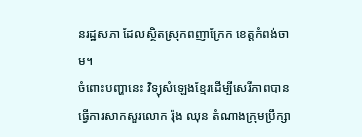នរដ្ឋសភា ដែលស្ថិតស្រុកពញាក្រែក ខេត្តកំពង់ចាម។
ចំពោះបញ្ហានេះ វិទ្យុសំឡេងខ្មែរដើម្បីសេរីភាពបានធ្វើការសាកសួរលោក រ៉ុង ឈុន តំណាងក្រុមប្រឹក្សា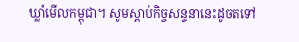ឃ្លាំមើលកម្ពុជា។ សូមស្តាប់កិច្ចសន្ទនានេះដូចតទៅ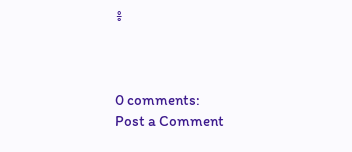៖



0 comments:
Post a Comment